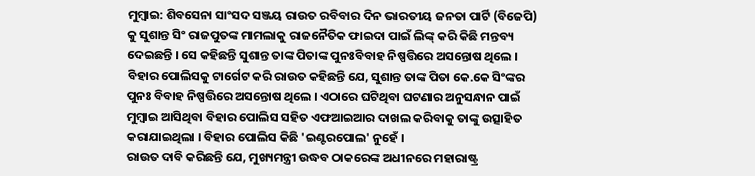ମୁମ୍ବାଇ: ଶିବସେନା ସାଂସଦ ସଞ୍ଜୟ ରାଉତ ରବିବାର ଦିନ ଭାରତୀୟ ଜନତା ପାର୍ଟି (ବିଜେପି) କୁ ସୁଶାନ୍ତ ସିଂ ରାଜପୁତଙ୍କ ମାମଲାକୁ ରାଜନୈତିକ ଫାଇଦା ପାଇଁ ଲିଙ୍କ୍ କରି କିଛି ମନ୍ତବ୍ୟ ଦେଇଛନ୍ତି । ସେ କହିଛନ୍ତି ସୁଶାନ୍ତ ତାଙ୍କ ପିତାଙ୍କ ପୁନଃବିବାହ ନିଷ୍ପତ୍ତିରେ ଅସନ୍ତୋଷ ଥିଲେ ।
ବିହାର ପୋଲିସକୁ ଟାର୍ଗେଟ କରି ରାଉତ କହିଛନ୍ତି ଯେ, ସୁଶାନ୍ତ ତାଙ୍କ ପିତା କେ.କେ ସିଂଙ୍କର ପୁନଃ ବିବାହ ନିଷ୍ପତ୍ତିରେ ଅସନ୍ତୋଷ ଥିଲେ । ଏଠାରେ ଘଟିଥିବା ଘଟଣାର ଅନୁସନ୍ଧାନ ପାଇଁ ମୁମ୍ବାଇ ଆସିଥିବା ବିହାର ପୋଲିସ ସହିତ ଏଫଆଇଆର ଦାଖଲ କରିବାକୁ ତାଙ୍କୁ ଉତ୍ସାହିତ କରାଯାଇଥିଲା । ବିହାର ପୋଲିସ କିଛି 'ଇଣ୍ଟରପୋଲ' ନୁହେଁ ।
ରାଉତ ଦାବି କରିଛନ୍ତି ଯେ, ମୁଖ୍ୟମନ୍ତ୍ରୀ ଉଦ୍ଧବ ଠାକରେଙ୍କ ଅଧୀନରେ ମହାରାଷ୍ଟ୍ର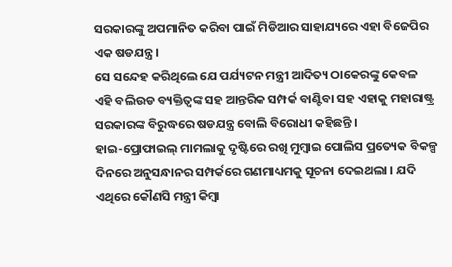ସରକାରଙ୍କୁ ଅପମାନିତ କରିବା ପାଇଁ ମିଡିଆର ସାହାଯ୍ୟରେ ଏହା ବିଜେପିର ଏକ ଷଡଯନ୍ତ୍ର ।
ସେ ସନ୍ଦେହ କରିଥିଲେ ଯେ ପର୍ଯ୍ୟଟନ ମନ୍ତ୍ରୀ ଆଦିତ୍ୟ ଠାକେରଙ୍କୁ କେବଳ ଏହି ବଲିଉଡ ବ୍ୟକ୍ତିତ୍ୱଙ୍କ ସହ ଆନ୍ତରିକ ସମ୍ପର୍କ ବାଣ୍ଟିବା ସହ ଏହାକୁ ମହାରାଷ୍ଟ୍ର ସରକାରଙ୍କ ବିରୁଦ୍ଧରେ ଷଡଯନ୍ତ୍ର ବୋଲି ବିରୋଧୀ କହିଛନ୍ତି ।
ହାଇ-ପ୍ରୋଫାଇଲ୍ ମାମଲାକୁ ଦୃଷ୍ଟିରେ ରଖି ମୁମ୍ବାଇ ପୋଲିସ ପ୍ରତ୍ୟେକ ବିକଳ୍ପ ଦିନରେ ଅନୁସନ୍ଧାନର ସମ୍ପର୍କରେ ଗଣମାଧ୍ୟମକୁ ସୂଚନା ଦେଇଥଲା । ଯଦି ଏଥିରେ କୌଣସି ମନ୍ତ୍ରୀ କିମ୍ବା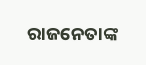ରାଜନେତାଙ୍କ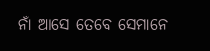ନାଁ ଆସେ ତେବେ ସେମାନେ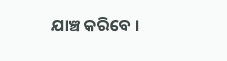ଯାଞ୍ଚ କରିବେ ।